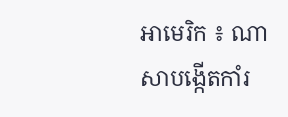អាមេរិក ៖ ណាសាបង្កើតកាំរ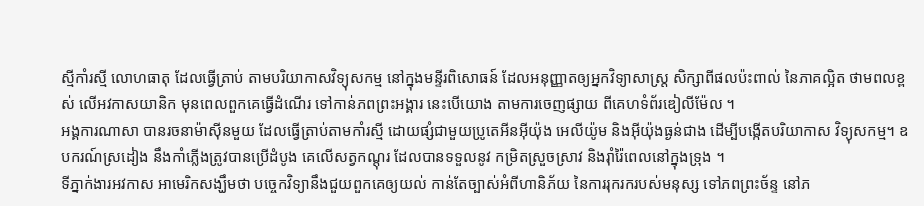ស្មីកាំរស្មី លោហធាតុ ដែលធ្វើត្រាប់ តាមបរិយាកាសវិទ្យុសកម្ម នៅក្នុងមន្ទីរពិសោធន៍ ដែលអនុញ្ញាតឲ្យអ្នកវិទ្យាសាស្ត្រ សិក្សាពីផលប៉ះពាល់ នៃភាគល្អិត ថាមពលខ្ពស់ លើអវកាសយានិក មុនពេលពួកគេធ្វើដំណើរ ទៅកាន់ភពព្រះអង្គារ នេះបើយោង តាមការចេញផ្សាយ ពីគេហទំព័រឌៀលីម៉ែល ។
អង្គការណាសា បានរចនាម៉ាស៊ីនមួយ ដែលធ្វើត្រាប់តាមកាំរស្មី ដោយផ្សំជាមួយប្រូតេអីនអ៊ីយ៉ុង អេលីយ៉ូម និងអ៊ីយ៉ុងធ្ងន់ជាង ដើម្បីបង្កើតបរិយាកាស វិទ្យុសកម្ម។ ឧបករណ៍ស្រដៀង នឹងកាំភ្លើងត្រូវបានប្រើដំបូង គេលើសត្វកណ្តុរ ដែលបានទទួលនូវ កម្រិតស្រួចស្រាវ និងរ៉ាំរ៉ៃពេលនៅក្នុងទ្រុង ។
ទីភ្នាក់ងារអវកាស អាមេរិកសង្ឃឹមថា បច្ចេកវិទ្យានឹងជួយពួកគេឲ្យយល់ កាន់តែច្បាស់អំពីហានិភ័យ នៃការរុករករបស់មនុស្ស ទៅភពព្រះច័ន្ទ នៅភ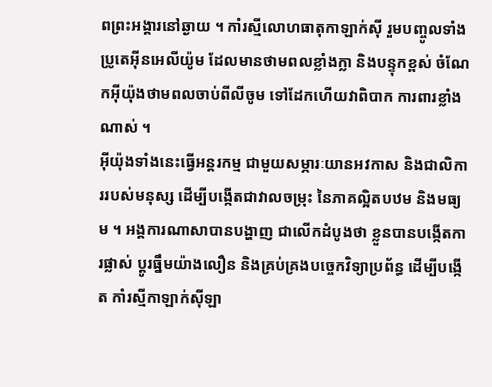ពព្រះអង្គារនៅឆ្ងាយ ។ កាំរស្មីលោហធាតុកាឡាក់ស៊ី រួមបញ្ចូលទាំងប្រូតេអ៊ីនអេលីយ៉ូម ដែលមានថាមពលខ្លាំងក្លា និងបន្ទុកខ្ពស់ ចំណែកអ៊ីយ៉ុងថាមពលចាប់ពីលីចូម ទៅដែកហើយវាពិបាក ការពារខ្លាំងណាស់ ។
អ៊ីយ៉ុងទាំងនេះធ្វើអន្តរកម្ម ជាមួយសម្ភារៈយានអវកាស និងជាលិការរបស់មនុស្ស ដើម្បីបង្កើតជាវាលចម្រុះ នៃភាគល្អិតបឋម និងមធ្យម ។ អង្គការណាសាបានបង្ហាញ ជាលើកដំបូងថា ខ្លួនបានបង្កើតការផ្លាស់ ប្តូរធ្នឹមយ៉ាងលឿន និងគ្រប់គ្រងបច្ចេកវិទ្យាប្រព័ន្ធ ដើម្បីបង្កើត កាំរស្មីកាឡាក់ស៊ីឡា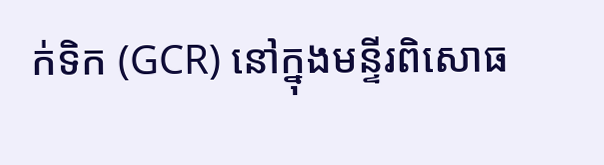ក់ទិក (GCR) នៅក្នុងមន្ទីរពិសោធ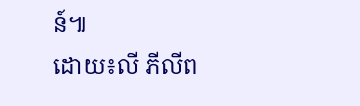ន៍៕
ដោយ៖លី ភីលីព